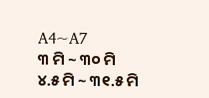A4~A7
୩ ମି ~ ୩୦ ମି
୪.୫ ମି ~ ୩୧.୫ ମି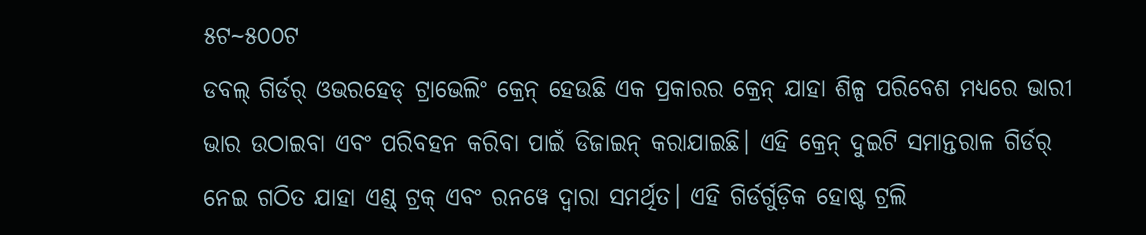୫ଟ~୫୦୦ଟ
ଡବଲ୍ ଗିର୍ଡର୍ ଓଭରହେଡ୍ ଟ୍ରାଭେଲିଂ କ୍ରେନ୍ ହେଉଛି ଏକ ପ୍ରକାରର କ୍ରେନ୍ ଯାହା ଶିଳ୍ପ ପରିବେଶ ମଧ୍ୟରେ ଭାରୀ ଭାର ଉଠାଇବା ଏବଂ ପରିବହନ କରିବା ପାଇଁ ଡିଜାଇନ୍ କରାଯାଇଛି। ଏହି କ୍ରେନ୍ ଦୁଇଟି ସମାନ୍ତରାଳ ଗିର୍ଡର୍ ନେଇ ଗଠିତ ଯାହା ଏଣ୍ଡ୍ ଟ୍ରକ୍ ଏବଂ ରନୱେ ଦ୍ୱାରା ସମର୍ଥିତ। ଏହି ଗିର୍ଡର୍ଗୁଡ଼ିକ ହୋଷ୍ଟ ଟ୍ରଲି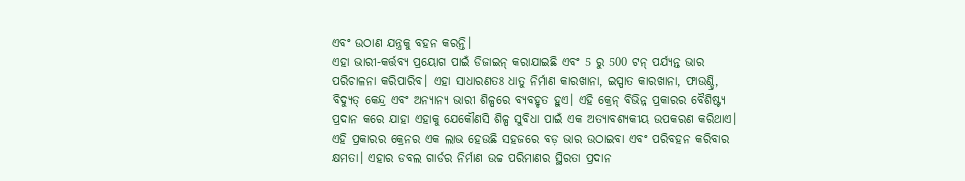ଏବଂ ଉଠାଣ ଯନ୍ତ୍ରକୁ ବହନ କରନ୍ତି।
ଏହା ଭାରୀ-କର୍ତ୍ତବ୍ୟ ପ୍ରୟୋଗ ପାଇଁ ଡିଜାଇନ୍ କରାଯାଇଛି ଏବଂ 5 ରୁ 500 ଟନ୍ ପର୍ଯ୍ୟନ୍ତ ଭାର ପରିଚାଳନା କରିପାରିବ। ଏହା ସାଧାରଣତଃ ଧାତୁ ନିର୍ମାଣ କାରଖାନା, ଇସ୍ପାତ କାରଖାନା, ଫାଉଣ୍ଡ୍ରି, ବିଦ୍ୟୁତ୍ କେନ୍ଦ୍ର ଏବଂ ଅନ୍ୟାନ୍ୟ ଭାରୀ ଶିଳ୍ପରେ ବ୍ୟବହୃତ ହୁଏ। ଏହି କ୍ରେନ୍ ବିଭିନ୍ନ ପ୍ରକାରର ବୈଶିଷ୍ଟ୍ୟ ପ୍ରଦାନ କରେ ଯାହା ଏହାକୁ ଯେକୌଣସି ଶିଳ୍ପ ସୁବିଧା ପାଇଁ ଏକ ଅତ୍ୟାବଶ୍ୟକୀୟ ଉପକରଣ କରିଥାଏ।
ଏହି ପ୍ରକାରର କ୍ରେନର ଏକ ଲାଭ ହେଉଛି ସହଜରେ ବଡ଼ ଭାର ଉଠାଇବା ଏବଂ ପରିବହନ କରିବାର କ୍ଷମତା। ଏହାର ଡବଲ ଗାର୍ଡର ନିର୍ମାଣ ଉଚ୍ଚ ପରିମାଣର ସ୍ଥିରତା ପ୍ରଦାନ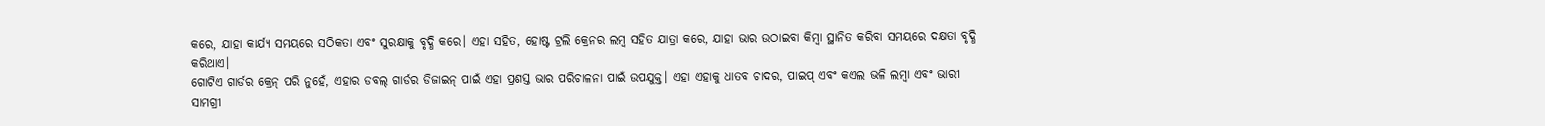କରେ, ଯାହା କାର୍ଯ୍ୟ ସମୟରେ ସଠିକତା ଏବଂ ସୁରକ୍ଷାକୁ ବୃଦ୍ଧି କରେ। ଏହା ସହିତ, ହୋଷ୍ଟ ଟ୍ରଲି କ୍ରେନର ଲମ୍ବ ସହିତ ଯାତ୍ରା କରେ, ଯାହା ଭାର ଉଠାଇବା କିମ୍ବା ସ୍ଥାନିତ କରିବା ସମୟରେ ଦକ୍ଷତା ବୃଦ୍ଧି କରିଥାଏ।
ଗୋଟିଏ ଗାର୍ଡର କ୍ରେନ୍ ପରି ନୁହେଁ, ଏହାର ଡବଲ୍ ଗାର୍ଡର ଡିଜାଇନ୍ ପାଇଁ ଏହା ପ୍ରଶସ୍ତ ଭାର ପରିଚାଳନା ପାଇଁ ଉପଯୁକ୍ତ। ଏହା ଏହାକୁ ଧାତବ ଚାଦର, ପାଇପ୍ ଏବଂ କଏଲ ଭଳି ଲମ୍ବା ଏବଂ ଭାରୀ ସାମଗ୍ରୀ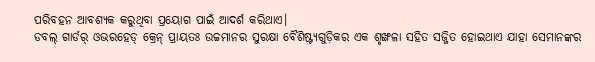ପରିବହନ ଆବଶ୍ୟକ କରୁଥିବା ପ୍ରୟୋଗ ପାଇଁ ଆଦର୍ଶ କରିଥାଏ।
ଡବଲ୍ ଗାର୍ଡର୍ ଓଭରହେଡ୍ କ୍ରେନ୍ ପ୍ରାୟତଃ ଉଚ୍ଚମାନର ସୁରକ୍ଷା ବୈଶିଷ୍ଟ୍ୟଗୁଡ଼ିକର ଏକ ଶୃଙ୍ଖଳା ସହିତ ସଜ୍ଜିତ ହୋଇଥାଏ ଯାହା ସେମାନଙ୍କର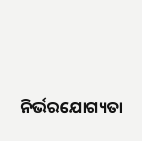ନିର୍ଭରଯୋଗ୍ୟତା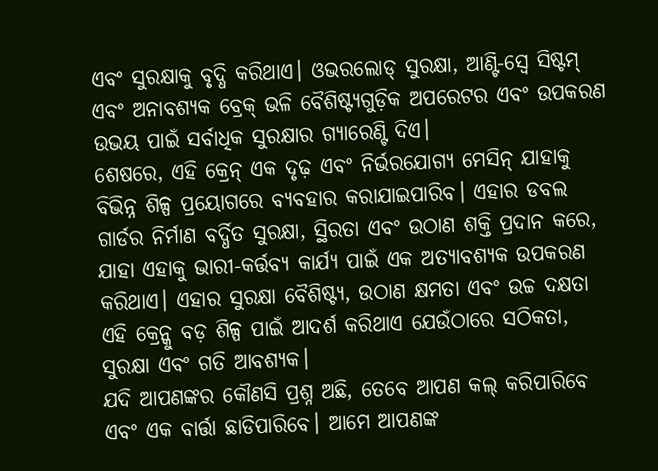ଏବଂ ସୁରକ୍ଷାକୁ ବୃଦ୍ଧି କରିଥାଏ। ଓଭରଲୋଡ୍ ସୁରକ୍ଷା, ଆଣ୍ଟି-ସ୍ୱେ ସିଷ୍ଟମ୍ ଏବଂ ଅନାବଶ୍ୟକ ବ୍ରେକ୍ ଭଳି ବୈଶିଷ୍ଟ୍ୟଗୁଡ଼ିକ ଅପରେଟର ଏବଂ ଉପକରଣ ଉଭୟ ପାଇଁ ସର୍ବାଧିକ ସୁରକ୍ଷାର ଗ୍ୟାରେଣ୍ଟି ଦିଏ।
ଶେଷରେ, ଏହି କ୍ରେନ୍ ଏକ ଦୃଢ଼ ଏବଂ ନିର୍ଭରଯୋଗ୍ୟ ମେସିନ୍ ଯାହାକୁ ବିଭିନ୍ନ ଶିଳ୍ପ ପ୍ରୟୋଗରେ ବ୍ୟବହାର କରାଯାଇପାରିବ। ଏହାର ଡବଲ ଗାର୍ଡର ନିର୍ମାଣ ବର୍ଦ୍ଧିତ ସୁରକ୍ଷା, ସ୍ଥିରତା ଏବଂ ଉଠାଣ ଶକ୍ତି ପ୍ରଦାନ କରେ, ଯାହା ଏହାକୁ ଭାରୀ-କର୍ତ୍ତବ୍ୟ କାର୍ଯ୍ୟ ପାଇଁ ଏକ ଅତ୍ୟାବଶ୍ୟକ ଉପକରଣ କରିଥାଏ। ଏହାର ସୁରକ୍ଷା ବୈଶିଷ୍ଟ୍ୟ, ଉଠାଣ କ୍ଷମତା ଏବଂ ଉଚ୍ଚ ଦକ୍ଷତା ଏହି କ୍ରେନ୍କୁ ବଡ଼ ଶିଳ୍ପ ପାଇଁ ଆଦର୍ଶ କରିଥାଏ ଯେଉଁଠାରେ ସଠିକତା, ସୁରକ୍ଷା ଏବଂ ଗତି ଆବଶ୍ୟକ।
ଯଦି ଆପଣଙ୍କର କୌଣସି ପ୍ରଶ୍ନ ଅଛି, ତେବେ ଆପଣ କଲ୍ କରିପାରିବେ ଏବଂ ଏକ ବାର୍ତ୍ତା ଛାଡିପାରିବେ। ଆମେ ଆପଣଙ୍କ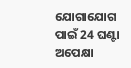ଯୋଗାଯୋଗ ପାଇଁ 24 ଘଣ୍ଟା ଅପେକ୍ଷା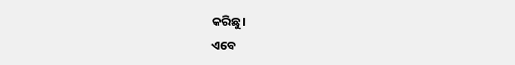କରିଛୁ।
ଏବେ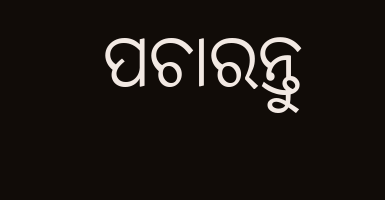ପଚାରନ୍ତୁ